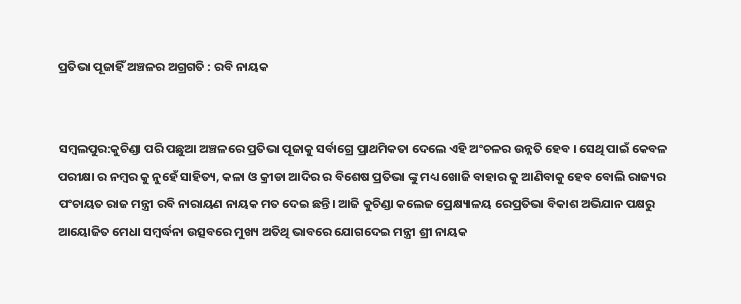ପ୍ରତିଭା ପୂଜାହିଁ ଅଞ୍ଚଳର ଅଗ୍ରଗତି : ରବି ନାୟକ


ସମ୍ବଲପୁର:କୁଚିଣ୍ଡା ପରି ପଛୁଆ ଅଞ୍ଚଳରେ ପ୍ରତିଭା ପୂଜାକୁ ସର୍ବାଗ୍ରେ ପ୍ରାଥମିକତା ଦେଲେ ଏହି ଅଂଚଳର ଉନ୍ନତି ହେବ । ସେଥି ପାଇଁ କେବଳ ପରୀକ୍ଷା ର ନମ୍ବର କୁ ନୁହେଁ ସାହିତ୍ୟ, କଳା ଓ କ୍ରୀଡା ଆଦିର ର ବିଶେଷ ପ୍ରତିଭା ଙ୍କୁ ମଧ୍ୟ ଖୋଜି ବାହାର କୁ ଆଣିବାକୁ ହେବ ବୋଲି ରାଜ୍ୟର ପଂଚାୟତ ରାଜ ମନ୍ତ୍ରୀ ରବି ନାରାୟଣ ନାୟକ ମତ ଦେଇ ଛନ୍ତି। ଆଜି କୁଚିଣ୍ଡା କଲେଜ ପ୍ରେକ୍ଷ୍ୟାଳୟ ରେପ୍ରତିଭା ବିକାଶ ଅଭିଯାନ ପକ୍ଷରୁ ଆୟୋଜିତ ମେଧା ସମ୍ବର୍ଦ୍ଧନା ଉତ୍ସବରେ ମୁଖ୍ୟ ଅତିଥି ଭାବରେ ଯୋଗଦେଇ ମନ୍ତ୍ରୀ ଶ୍ରୀ ନାୟକ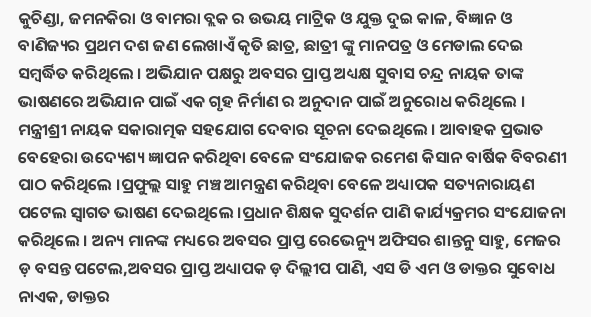କୁଚିଣ୍ଡା, ଜମନକିରା ଓ ବାମରା ବ୍ଲକ ର ଉଭୟ ମାଟ୍ରିକ ଓ ଯୁକ୍ତ ଦୁଇ କାଳ, ବିଜ୍ଞାନ ଓ ବାଣିଜ୍ୟର ପ୍ରଥମ ଦଶ ଜଣ ଲେଖାଏଁ କୃତି ଛାତ୍ର, ଛାତ୍ରୀ ଙ୍କୁ ମାନପତ୍ର ଓ ମେଡାଲ ଦେଇ ସମ୍ବର୍ଦ୍ଧିତ କରିଥିଲେ । ଅଭିଯାନ ପକ୍ଷରୁ ଅବସର ପ୍ରାପ୍ତ ଅଧ୍ୟକ୍ଷ ସୁବାସ ଚନ୍ଦ୍ର ନାୟକ ତାଙ୍କ ଭାଷଣରେ ଅଭିଯାନ ପାଇଁ ଏକ ଗୃହ ନିର୍ମାଣ ର ଅନୁଦାନ ପାଇଁ ଅନୁରୋଧ କରିଥିଲେ । ମନ୍ତ୍ରୀଶ୍ରୀ ନାୟକ ସକାରାତ୍ମକ ସହଯୋଗ ଦେବାର ସୂଚନା ଦେଇଥିଲେ । ଆବାହକ ପ୍ରଭାତ ବେହେରା ଉଦ୍ୟେଶ୍ୟ ଜ୍ଞାପନ କରିଥିବା ବେଳେ ସଂଯୋଜକ ରମେଶ କିସାନ ବାର୍ଷିକ ବିବରଣୀ ପାଠ କରିଥିଲେ ।ପ୍ରଫୁଲ୍ଲ ସାହୁ ମଞ୍ଚ ଆମନ୍ତ୍ରଣ କରିଥିବା ବେଳେ ଅଧ୍ୟାପକ ସତ୍ୟନାରାୟଣ ପଟେଲ ସ୍ୱାଗତ ଭାଷଣ ଦେଇଥିଲେ ।ପ୍ରଧାନ ଶିକ୍ଷକ ସୁଦର୍ଶନ ପାଣି କାର୍ଯ୍ୟକ୍ରମର ସଂଯୋଜନା କରିଥିଲେ । ଅନ୍ୟ ମାନଙ୍କ ମଧ୍ୟରେ ଅବସର ପ୍ରାପ୍ତ ରେଭେନ୍ୟୁ ଅଫିସର ଶାନ୍ତନୁ ସାହୁ, ମେଜର ଡ଼ ବସନ୍ତ ପଟେଲ,ଅବସର ପ୍ରାପ୍ତ ଅଧ୍ୟାପକ ଡ଼ ଦିଲ୍ଲୀପ ପାଣି, ଏସ ଡି ଏମ ଓ ଡାକ୍ତର ସୁବୋଧ ନାଏକ, ଡାକ୍ତର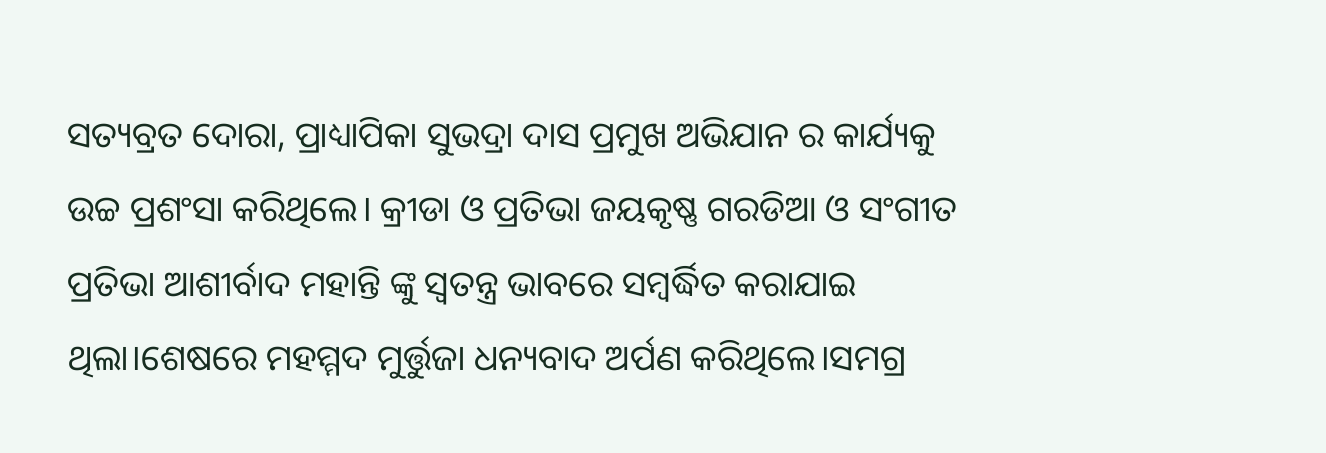ସତ୍ୟବ୍ରତ ଦୋରା, ପ୍ରାଧ୍ୟାପିକା ସୁଭଦ୍ରା ଦାସ ପ୍ରମୁଖ ଅଭିଯାନ ର କାର୍ଯ୍ୟକୁ ଉଚ୍ଚ ପ୍ରଶଂସା କରିଥିଲେ। କ୍ରୀଡା ଓ ପ୍ରତିଭା ଜୟକୃଷ୍ଣ ଗରଡିଆ ଓ ସଂଗୀତ ପ୍ରତିଭା ଆଶୀର୍ବାଦ ମହାନ୍ତି ଙ୍କୁ ସ୍ୱତନ୍ତ୍ର ଭାବରେ ସମ୍ବର୍ଦ୍ଧିତ କରାଯାଇ ଥିଲା।ଶେଷରେ ମହମ୍ମଦ ମୁର୍ତ୍ତୁଜା ଧନ୍ୟବାଦ ଅର୍ପଣ କରିଥିଲେ।ସମଗ୍ର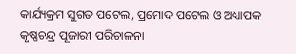କାର୍ଯ୍ୟକ୍ରମ ସୁଗତ ପଟେଲ, ପ୍ରମୋଦ ପଟେଲ ଓ ଅଧ୍ୟାପକ କୃଷ୍ଣଚନ୍ଦ୍ର ପୂଜାରୀ ପରିଚାଳନା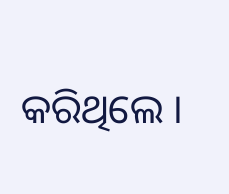କରିଥିଲେ ।